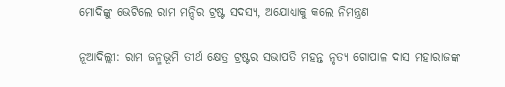ମୋଦିଙ୍କୁ ଭେଟିଲେ ରାମ ମନ୍ଦିର ଟ୍ରଷ୍ଟ ସଦସ୍ୟ, ଅଯୋଧ୍ୟାକୁ କଲେ ନିମନ୍ତ୍ରଣ

ନୂଆଦିଲ୍ଲୀ: ରାମ ଜନ୍ମଭୂମି ତୀର୍ଥ କ୍ଷେତ୍ର ଟ୍ରଷ୍ଟର ସଭାପତି ମହନ୍ତ ନୃତ୍ୟ ଗୋପାଳ ଦାସ ମହାରାଜଙ୍କ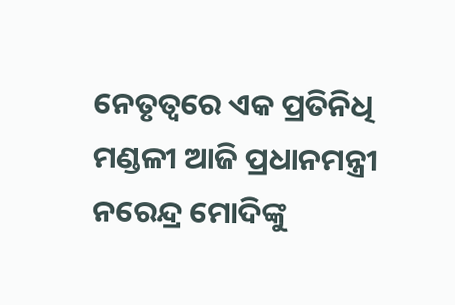ନେତୃତ୍ୱରେ ଏକ ପ୍ରତିନିଧି ମଣ୍ଡଳୀ ଆଜି ପ୍ରଧାନମନ୍ତ୍ରୀ ନରେନ୍ଦ୍ର ମୋଦିଙ୍କୁ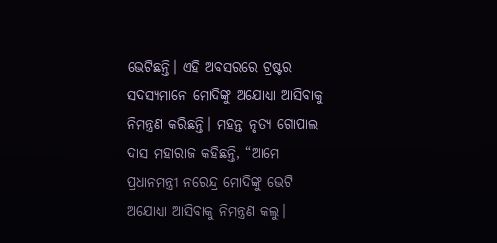ଭେଟିଛନ୍ତି। ଏହି ଅବସରରେ ଟ୍ରଷ୍ଟର ସଦସ୍ୟମାନେ ମୋଦିଙ୍କୁ ଅଯୋଧ୍ୟା ଆସିବାକୁ ନିମନ୍ତ୍ରଣ କରିଛନ୍ତି। ମହନ୍ତ ନୃତ୍ୟ ଗୋପାଲ ଦାସ ମହାରାଜ କହିଛନ୍ତି, “ଆମେ ପ୍ରଧାନମନ୍ତ୍ରୀ ନରେନ୍ଦ୍ର ମୋଦିଙ୍କୁ ଭେଟି ଅଯୋଧ୍ୟା ଆସିବାକୁ ନିମନ୍ତ୍ରଣ କଲୁ।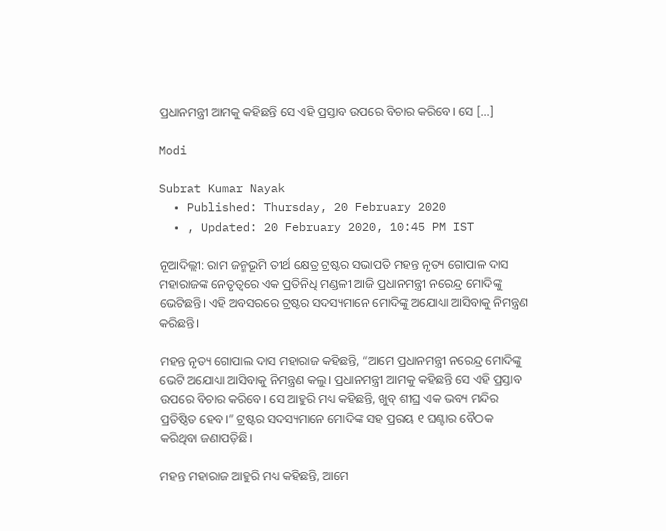ପ୍ରଧାନମନ୍ତ୍ରୀ ଆମକୁ କହିଛନ୍ତି ସେ ଏହି ପ୍ରସ୍ତାବ ଉପରେ ବିଚାର କରିବେ। ସେ […]

Modi

Subrat Kumar Nayak
  • Published: Thursday, 20 February 2020
  • , Updated: 20 February 2020, 10:45 PM IST

ନୂଆଦିଲ୍ଲୀ: ରାମ ଜନ୍ମଭୂମି ତୀର୍ଥ କ୍ଷେତ୍ର ଟ୍ରଷ୍ଟର ସଭାପତି ମହନ୍ତ ନୃତ୍ୟ ଗୋପାଳ ଦାସ ମହାରାଜଙ୍କ ନେତୃତ୍ୱରେ ଏକ ପ୍ରତିନିଧି ମଣ୍ଡଳୀ ଆଜି ପ୍ରଧାନମନ୍ତ୍ରୀ ନରେନ୍ଦ୍ର ମୋଦିଙ୍କୁ ଭେଟିଛନ୍ତି। ଏହି ଅବସରରେ ଟ୍ରଷ୍ଟର ସଦସ୍ୟମାନେ ମୋଦିଙ୍କୁ ଅଯୋଧ୍ୟା ଆସିବାକୁ ନିମନ୍ତ୍ରଣ କରିଛନ୍ତି।

ମହନ୍ତ ନୃତ୍ୟ ଗୋପାଲ ଦାସ ମହାରାଜ କହିଛନ୍ତି, “ଆମେ ପ୍ରଧାନମନ୍ତ୍ରୀ ନରେନ୍ଦ୍ର ମୋଦିଙ୍କୁ ଭେଟି ଅଯୋଧ୍ୟା ଆସିବାକୁ ନିମନ୍ତ୍ରଣ କଲୁ। ପ୍ରଧାନମନ୍ତ୍ରୀ ଆମକୁ କହିଛନ୍ତି ସେ ଏହି ପ୍ରସ୍ତାବ ଉପରେ ବିଚାର କରିବେ। ସେ ଆହୁରି ମଧ୍ୟ କହିଛନ୍ତି, ଖୁବ୍‌ ଶୀଘ୍ର ଏକ ଭବ୍ୟ ମନ୍ଦିର ପ୍ରତିଷ୍ଠିତ ହେବ।” ଟ୍ରଷ୍ଟର ସଦସ୍ୟମାନେ ମୋଦିଙ୍କ ସହ ପ୍ରରୟ ୧ ଘଣ୍ଟାର ବୈଠକ କରିଥିବା ଜଣାପଡ଼ିଛି।

ମହନ୍ତ ମହାରାଜ ଆହୁରି ମଧ୍ୟ କହିଛନ୍ତି, ଆମେ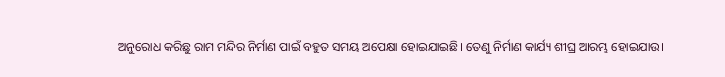ଅନୁରୋଧ କରିଛୁ ରାମ ମନ୍ଦିର ନିର୍ମାଣ ପାଇଁ ବହୁତ ସମୟ ଅପେକ୍ଷା ହୋଇଯାଇଛି। ତେଣୁ ନିର୍ମାଣ କାର୍ଯ୍ୟ ଶୀଘ୍ର ଆରମ୍ଭ ହୋଇଯାଉ।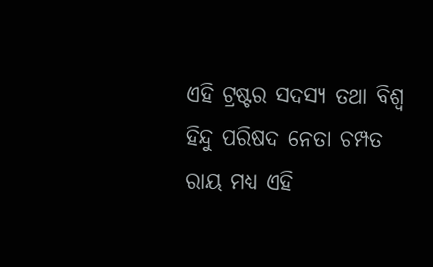ଏହି ଟ୍ରଷ୍ଟର ସଦସ୍ୟ ତଥା ବିଶ୍ୱ ହିନ୍ଦୁ ପରିଷଦ ନେତା ଚମ୍ପତ ରାୟ ମଧ୍ୟ ଏହି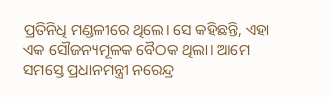ପ୍ରତିନିଧି ମଣ୍ଡଳୀରେ ଥିଲେ। ସେ କହିଛନ୍ତି, ଏହା ଏକ ସୌଜନ୍ୟମୂଳକ ବୈଠକ ଥିଲା। ଆମେ ସମସ୍ତେ ପ୍ରଧାନମନ୍ତ୍ରୀ ନରେନ୍ଦ୍ର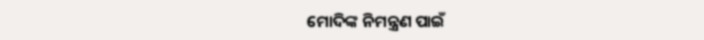ମୋଦିଙ୍କ ନିମନ୍ତ୍ରଣ ପାଇଁ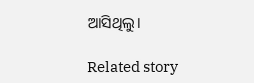ଆସିଥିଲୁ।

Related story